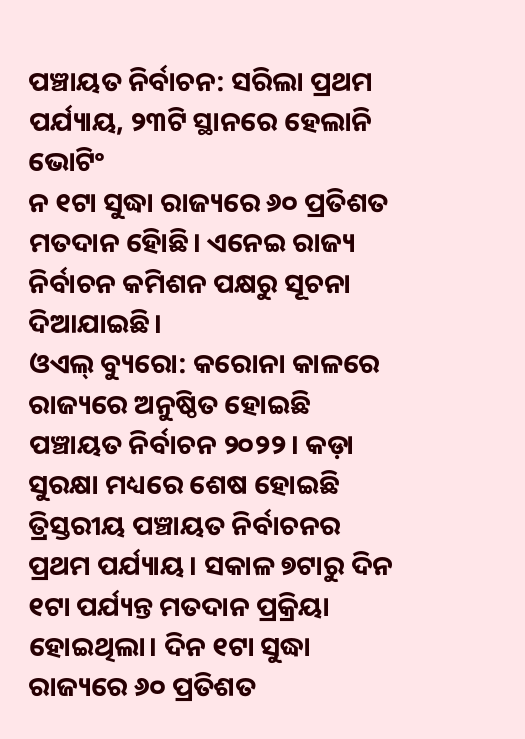ପଞ୍ଚାୟତ ନିର୍ବାଚନ: ସରିଲା ପ୍ରଥମ ପର୍ଯ୍ୟାୟ, ୨୩ଟି ସ୍ଥାନରେ ହେଲାନି ଭୋଟିଂ
ନ ୧ଟା ସୁଦ୍ଧା ରାଜ୍ୟରେ ୬୦ ପ୍ରତିଶତ ମତଦାନ ହୋିଛି। ଏନେଇ ରାଜ୍ୟ ନିର୍ବାଚନ କମିଶନ ପକ୍ଷରୁ ସୂଚନା ଦିଆଯାଇଛି।
ଓଏଲ୍ ବ୍ୟୁରୋ: କରୋନା କାଳରେ ରାଜ୍ୟରେ ଅନୁଷ୍ଠିତ ହୋଇଛି ପଞ୍ଚାୟତ ନିର୍ବାଚନ ୨୦୨୨। କଡ଼ା ସୁରକ୍ଷା ମଧ୍ୟରେ ଶେଷ ହୋଇଛି ତ୍ରିସ୍ତରୀୟ ପଞ୍ଚାୟତ ନିର୍ବାଚନର ପ୍ରଥମ ପର୍ଯ୍ୟାୟ। ସକାଳ ୭ଟାରୁ ଦିନ ୧ଟା ପର୍ଯ୍ୟନ୍ତ ମତଦାନ ପ୍ରକ୍ରିୟା ହୋଇଥିଲା। ଦିନ ୧ଟା ସୁଦ୍ଧା ରାଜ୍ୟରେ ୬୦ ପ୍ରତିଶତ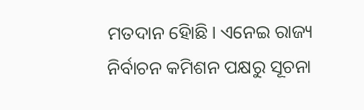ମତଦାନ ହୋିଛି। ଏନେଇ ରାଜ୍ୟ ନିର୍ବାଚନ କମିଶନ ପକ୍ଷରୁ ସୂଚନା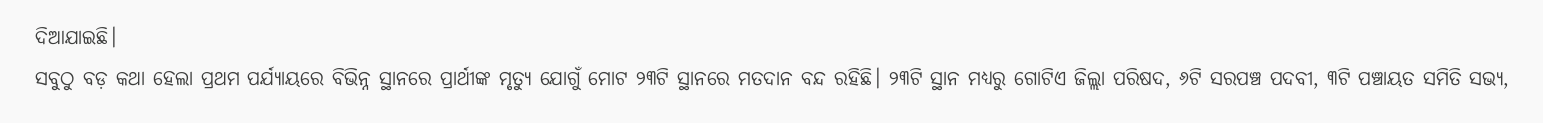ଦିଆଯାଇଛି।
ସବୁଠୁ ବଡ଼ କଥା ହେଲା ପ୍ରଥମ ପର୍ଯ୍ୟାୟରେ ବିଭିନ୍ନ ସ୍ଥାନରେ ପ୍ରାର୍ଥୀଙ୍କ ମୃତ୍ୟୁ ଯୋଗୁଁ ମୋଟ ୨୩ଟି ସ୍ଥାନରେ ମତଦାନ ବନ୍ଦ ରହିଛି। ୨୩ଟି ସ୍ଥାନ ମଧ୍ୟରୁ ଗୋଟିଏ ଜିଲ୍ଲା ପରିଷଦ, ୬ଟି ସରପଞ୍ଚ ପଦବୀ, ୩ଟି ପଞ୍ଚାୟତ ସମିତି ସଭ୍ୟ,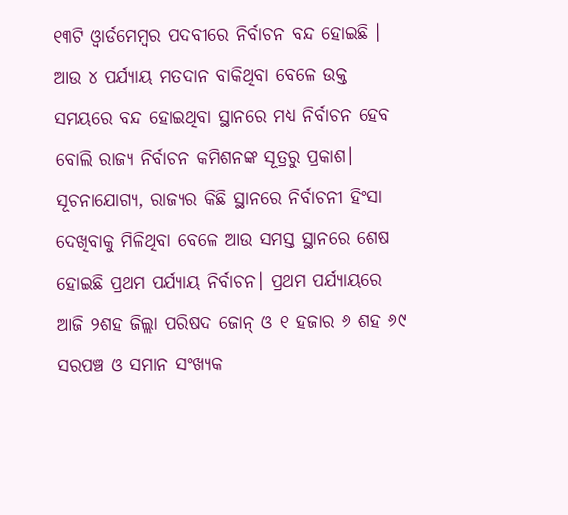୧୩ଟି ଓ୍ବାର୍ଡମେମ୍ବର ପଦବୀରେ ନିର୍ବାଚନ ବନ୍ଦ ହୋଇଛି । ଆଉ ୪ ପର୍ଯ୍ୟାୟ ମତଦାନ ବାକିଥିବା ବେଳେ ଉକ୍ତ ସମୟରେ ବନ୍ଦ ହୋଇଥିବା ସ୍ଥାନରେ ମଧ୍ୟ ନିର୍ବାଚନ ହେବ ବୋଲି ରାଜ୍ୟ ନିର୍ବାଚନ କମିଶନଙ୍କ ସୂତ୍ରରୁ ପ୍ରକାଶ।
ସୂଚନାଯୋଗ୍ୟ, ରାଜ୍ୟର କିଛି ସ୍ଥାନରେ ନିର୍ବାଚନୀ ହିଂସା ଦେଖିବାକୁ ମିଳିଥିବା ବେଳେ ଆଉ ସମସ୍ତ ସ୍ଥାନରେ ଶେଷ ହୋଇଛି ପ୍ରଥମ ପର୍ଯ୍ୟାୟ ନିର୍ବାଚନ। ପ୍ରଥମ ପର୍ଯ୍ୟାୟରେ ଆଜି ୨ଶହ ଜିଲ୍ଲା ପରିଷଦ ଜୋନ୍ ଓ ୧ ହଜାର ୬ ଶହ ୬୯ ସରପଞ୍ଚ ଓ ସମାନ ସଂଖ୍ୟକ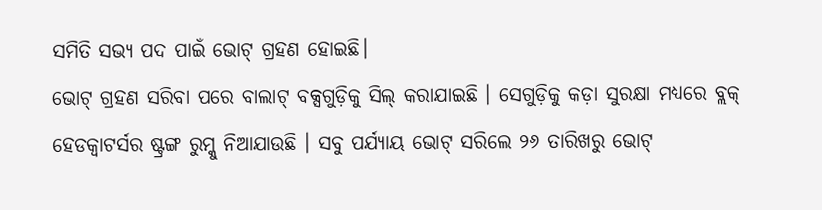ସମିତି ସଭ୍ୟ ପଦ ପାଇଁ ଭୋଟ୍ ଗ୍ରହଣ ହୋଇଛି।
ଭୋଟ୍ ଗ୍ରହଣ ସରିବା ପରେ ବାଲାଟ୍ ବକ୍ସଗୁଡ଼ିକୁ ସିଲ୍ କରାଯାଇଛି । ସେଗୁଡ଼ିକୁ କଡ଼ା ସୁରକ୍ଷା ମଧ୍ୟରେ ବ୍ଲକ୍ ହେଡକ୍ୱାଟର୍ସର ଷ୍ଟ୍ରଙ୍ଗ ରୁମ୍କୁ ନିଆଯାଉଛି । ସବୁ ପର୍ଯ୍ୟାୟ ଭୋଟ୍ ସରିଲେ ୨୬ ତାରିଖରୁ ଭୋଟ୍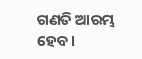ଗଣତି ଆରମ୍ଭ ହେବ।